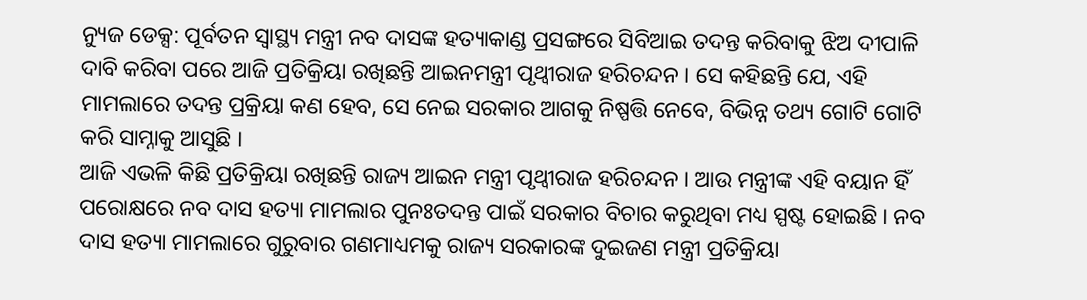ନ୍ୟୁଜ ଡେକ୍ସ: ପୂର୍ବତନ ସ୍ବାସ୍ଥ୍ୟ ମନ୍ତ୍ରୀ ନବ ଦାସଙ୍କ ହତ୍ୟାକାଣ୍ଡ ପ୍ରସଙ୍ଗରେ ସିବିଆଇ ତଦନ୍ତ କରିବାକୁ ଝିଅ ଦୀପାଳି ଦାବି କରିବା ପରେ ଆଜି ପ୍ରତିକ୍ରିୟା ରଖିଛନ୍ତି ଆଇନମନ୍ତ୍ରୀ ପୃଥ୍ବୀରାଜ ହରିଚନ୍ଦନ । ସେ କହିଛନ୍ତି ଯେ, ଏହି ମାମଲାରେ ତଦନ୍ତ ପ୍ରକ୍ରିୟା କଣ ହେବ, ସେ ନେଇ ସରକାର ଆଗକୁ ନିଷ୍ପତ୍ତି ନେବେ, ବିଭିନ୍ନ ତଥ୍ୟ ଗୋଟି ଗୋଟି କରି ସାମ୍ନାକୁ ଆସୁଛି ।
ଆଜି ଏଭଳି କିଛି ପ୍ରତିକ୍ରିୟା ରଖିଛନ୍ତି ରାଜ୍ୟ ଆଇନ ମନ୍ତ୍ରୀ ପୃଥ୍ୱୀରାଜ ହରିଚନ୍ଦନ । ଆଉ ମନ୍ତ୍ରୀଙ୍କ ଏହି ବୟାନ ହିଁ ପରୋକ୍ଷରେ ନବ ଦାସ ହତ୍ୟା ମାମଲାର ପୁନଃତଦନ୍ତ ପାଇଁ ସରକାର ବିଚାର କରୁଥିବା ମଧ୍ୟ ସ୍ପଷ୍ଟ ହୋଇଛି । ନବ ଦାସ ହତ୍ୟା ମାମଲାରେ ଗୁରୁବାର ଗଣମାଧ୍ୟମକୁ ରାଜ୍ୟ ସରକାରଙ୍କ ଦୁଇଜଣ ମନ୍ତ୍ରୀ ପ୍ରତିକ୍ରିୟା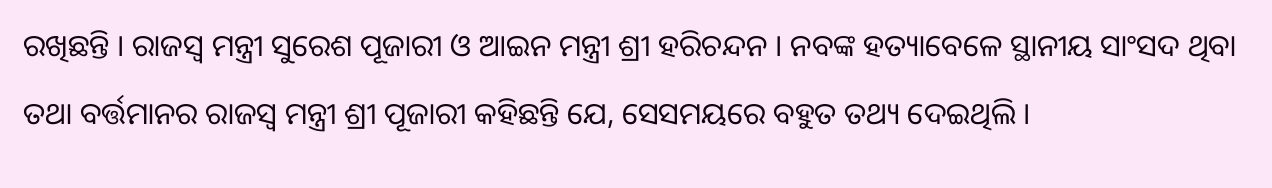ରଖିଛନ୍ତି । ରାଜସ୍ୱ ମନ୍ତ୍ରୀ ସୁରେଶ ପୂଜାରୀ ଓ ଆଇନ ମନ୍ତ୍ରୀ ଶ୍ରୀ ହରିଚନ୍ଦନ । ନବଙ୍କ ହତ୍ୟାବେଳେ ସ୍ଥାନୀୟ ସାଂସଦ ଥିବା ତଥା ବର୍ତ୍ତମାନର ରାଜସ୍ୱ ମନ୍ତ୍ରୀ ଶ୍ରୀ ପୂଜାରୀ କହିଛନ୍ତି ଯେ, ସେସମୟରେ ବହୁତ ତଥ୍ୟ ଦେଇଥିଲି ।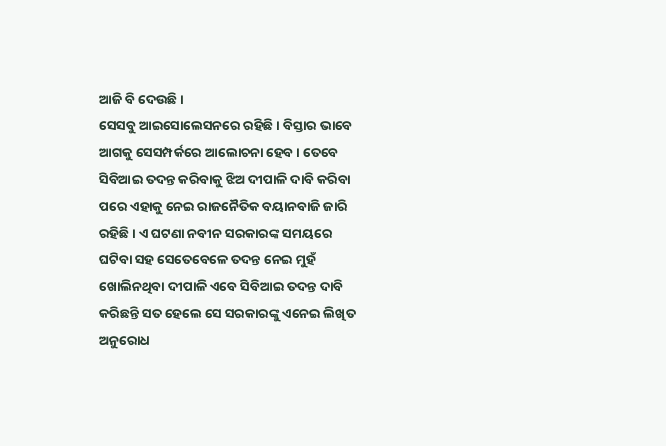ଆଜି ବି ଦେଉଛି ।
ସେସବୁ ଆଇସୋଲେସନରେ ରହିଛି । ବିସ୍ତାର ଭାବେ ଆଗକୁ ସେସମ୍ପର୍କରେ ଆଲୋଚନା ହେବ । ତେବେ ସିବିଆଇ ତଦନ୍ତ କରିବାକୁ ଝିଅ ଦୀପାଳି ଦାବି କରିବା ପରେ ଏହାକୁ ନେଇ ରାଜନୈତିକ ବୟାନବାଜି ଜାରି ରହିଛି । ଏ ଘଟଣା ନବୀନ ସରକାରଙ୍କ ସମୟରେ ଘଟିବା ସହ ସେତେବେଳେ ତଦନ୍ତ ନେଇ ମୁହଁ ଖୋଲିନଥିବା ଦୀପାଳି ଏବେ ସିବିଆଇ ତଦନ୍ତ ଦାବି କରିଛନ୍ତି ସତ ହେଲେ ସେ ସରକାରଙ୍କୁ ଏନେଇ ଲିଖିତ ଅନୁରୋଧ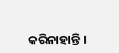କରିନାହାନ୍ତି ।